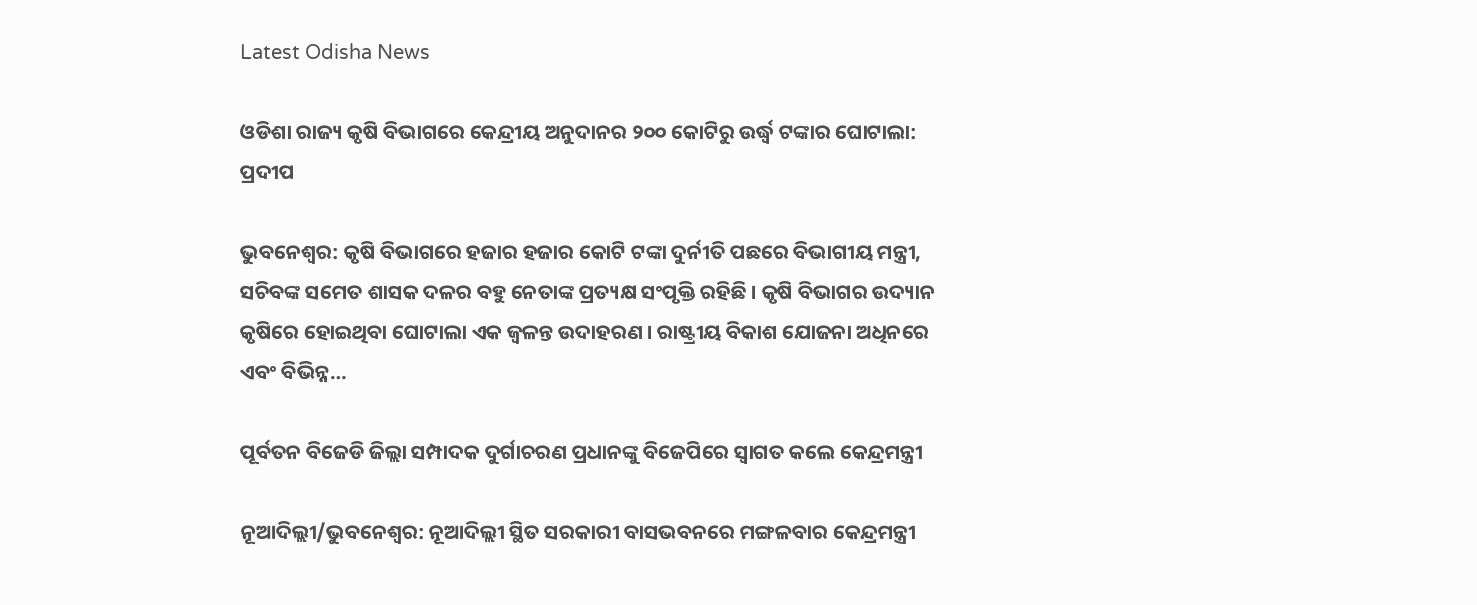Latest Odisha News

ଓଡିଶା ରାଜ୍ୟ କୃଷି ବିଭାଗରେ କେନ୍ଦ୍ରୀୟ ଅନୁଦାନର ୨୦୦ କୋଟିରୁ ଉର୍ଦ୍ଧ୍ୱ ଟଙ୍କାର ଘୋଟାଲା: ପ୍ରଦୀପ

ଭୁବନେଶ୍ୱର: କୃଷି ବିଭାଗରେ ହଜାର ହଜାର କୋଟି ଟଙ୍କା ଦୁର୍ନୀତି ପଛରେ ବିଭାଗୀୟ ମନ୍ତ୍ରୀ, ସଚିବଙ୍କ ସମେତ ଶାସକ ଦଳର ବହୁ ନେତାଙ୍କ ପ୍ରତ୍ୟକ୍ଷ ସଂପୃକ୍ତି ରହିଛି । କୃଷି ବିଭାଗର ଉଦ୍ୟାନ କୃଷିରେ ହୋଇଥିବା ଘୋଟାଲା ଏକ ଜ୍ୱଳନ୍ତ ଉଦାହରଣ । ରାଷ୍ଟ୍ରୀୟ ବିକାଶ ଯୋଜନା ଅଧିନରେ ଏବଂ ବିଭିନ୍ନ…

ପୂର୍ବତନ ବିଜେଡି ଜିଲ୍ଲା ସମ୍ପାଦକ ଦୁର୍ଗାଚରଣ ପ୍ରଧାନଙ୍କୁ ବିଜେପିରେ ସ୍ୱାଗତ କଲେ କେନ୍ଦ୍ରମନ୍ତ୍ରୀ

ନୂଆଦିଲ୍ଲୀ/ଭୁବନେଶ୍ୱର: ନୂଆଦିଲ୍ଲୀ ସ୍ଥିତ ସରକାରୀ ବାସଭବନରେ ମଙ୍ଗଳବାର କେନ୍ଦ୍ରମନ୍ତ୍ରୀ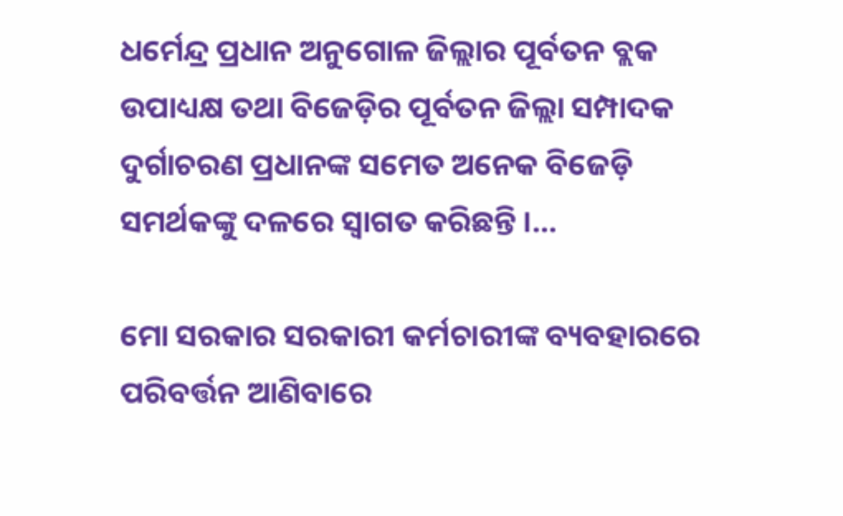ଧର୍ମେନ୍ଦ୍ର ପ୍ରଧାନ ଅନୁଗୋଳ ଜିଲ୍ଲାର ପୂର୍ବତନ ବ୍ଲକ ଉପାଧ୍ୟକ୍ଷ ତଥା ବିଜେଡ଼ିର ପୂର୍ବତନ ଜିଲ୍ଲା ସମ୍ପାଦକ ଦୁର୍ଗାଚରଣ ପ୍ରଧାନଙ୍କ ସମେତ ଅନେକ ବିଜେଡ଼ି ସମର୍ଥକଙ୍କୁ ଦଳରେ ସ୍ୱାଗତ କରିଛନ୍ତି ।…

ମୋ ସରକାର ସରକାରୀ କର୍ମଚାରୀଙ୍କ ବ୍ୟବହାରରେ ପରିବର୍ତ୍ତନ ଆଣିବାରେ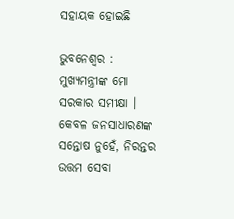ସହାୟକ ହୋଇଛି

ଭୁବନେଶ୍ୱର : ମୁଖ୍ୟମନ୍ତ୍ରୀଙ୍କ ମୋ ସରକାର ସମୀକ୍ଷା । କେବଳ ଜନସାଧାରଣଙ୍କ ସନ୍ତୋଷ ନୁହେଁ, ନିରନ୍ତର ଉତ୍ତମ ସେବା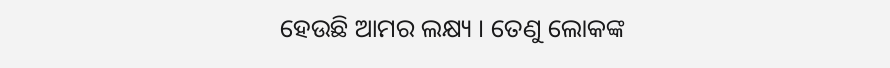ହେଉଛି ଆମର ଲକ୍ଷ୍ୟ । ତେଣୁ ଲୋକଙ୍କ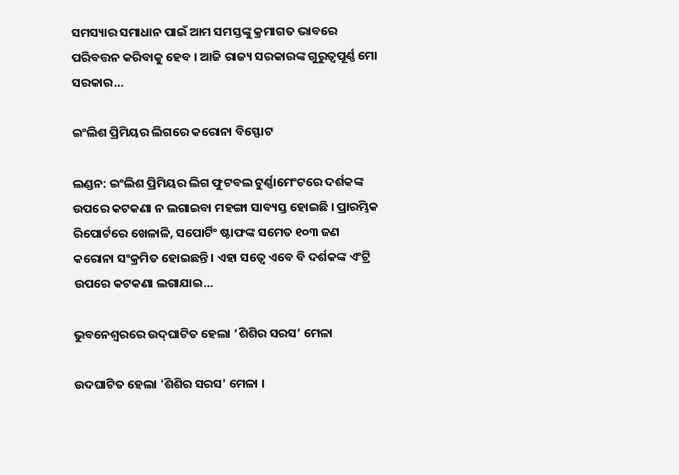ସମସ୍ୟାର ସମାଧାନ ପାଇଁ ଆମ ସମସ୍ତଙ୍କୁ କ୍ରମାଗତ ଭାବରେ ପରିବତ୍ତନ କରିବାକୁ ହେବ । ଆଜି ରାଜ୍ୟ ସରକାରଙ୍କ ଗୁରୁତ୍ବପୂର୍ଣ୍ଣ ମୋ ସରକାର…

ଇଂଲିଶ ପ୍ରିମିୟର ଲିଗରେ କରୋନା ବିସ୍ଫୋଟ

ଲଣ୍ଡନ: ଇଂଲିଶ ପ୍ରିମିୟର ଲିଗ ଫୁଟବଲ ଟୁର୍ଣ୍ଣାମେଂଟରେ ଦର୍ଶକଙ୍କ ଉପରେ କଟକଣା ନ ଲଗାଇବା ମହଙ୍ଗା ସାବ୍ୟସ୍ତ ହୋଇଛି । ପ୍ରାରମ୍ଭିକ ରିପୋର୍ଟରେ ଖେଳାଳି, ସପୋର୍ଟିଂ ଷ୍ଟାଫଙ୍କ ସମେତ ୧୦୩ ଜଣ କରୋନା ସଂକ୍ରମିତ ହୋଇଛନ୍ତି । ଏହା ସତ୍ୱେ ଏବେ ବି ଦର୍ଶକଙ୍କ ଏଂଟ୍ରି ଉପରେ କଟକଣା ଲଗାଯାଇ…

ଭୁବନେଶ୍ଵରରେ ଉଦ୍‌ଘାଟିତ ହେଲା ‘ଶିଶିର ସରସ’ ମେଳା

ଉଦଘାଟିତ ହେଲା 'ଶିଶିର ସରସ' ମେଳା ।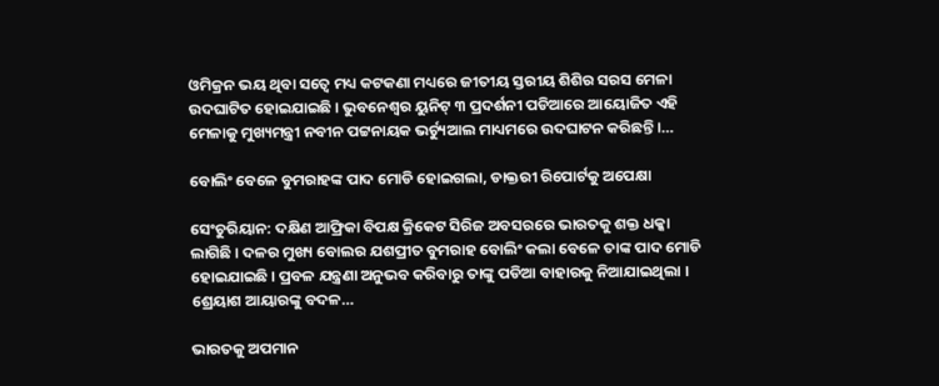ଓମିକ୍ରନ ଭୟ ଥିବା ସତ୍ୱେ ମଧ୍ୟ କଟକଣା ମଧ୍ୟରେ ଜୀତୀୟ ସ୍ତରୀୟ ଶିଶିର ସରସ ମେଳା ଉଦଘାଟିତ ହୋଇଯାଇଛି । ଭୁବନେଶ୍ୱର ୟୁନିଟ୍ ୩ ପ୍ରଦର୍ଶନୀ ପଡିଆରେ ଆୟୋଜିତ ଏହି ମେଳାକୁ ମୁଖ୍ୟମନ୍ତ୍ରୀ ନବୀନ ପଟ୍ଟନାୟକ ଭର୍ଚ୍ୟୁଆଲ ମାଧ୍ୟମରେ ଉଦଘାଟନ କରିଛନ୍ତି ।…

ବୋଲିଂ ବେଳେ ବୁମରାହଙ୍କ ପାଦ ମୋଡି ହୋଇଗଲା, ଡାକ୍ତରୀ ରିପୋର୍ଟକୁ ଅପେକ୍ଷା

ସେଂଚୁରିୟାନ: ଦକ୍ଷିଣ ଆଫ୍ରିକା ବିପକ୍ଷ କ୍ରିକେଟ ସିରିଜ ଅବସରରେ ଭାରତକୁ ଶକ୍ତ ଧକ୍କା ଲାଗିଛି । ଦଳର ମୁଖ୍ୟ ବୋଲର ଯଶପ୍ରୀତ ବୁମରାହ ବୋଲିଂ କଲା ବେଳେ ତାଙ୍କ ପାଦ ମୋଡି ହୋଇଯାଇଛି । ପ୍ରବଳ ଯନ୍ତ୍ରଣା ଅନୁଭବ କରିବାରୁ ତାଙ୍କୁ ପଡିଆ ବାହାରକୁ ନିଆଯାଇଥିଲା । ଶ୍ରେୟାଶ ଆୟାରଙ୍କୁ ବଦଳ…

ଭାରତକୁ ଅପମାନ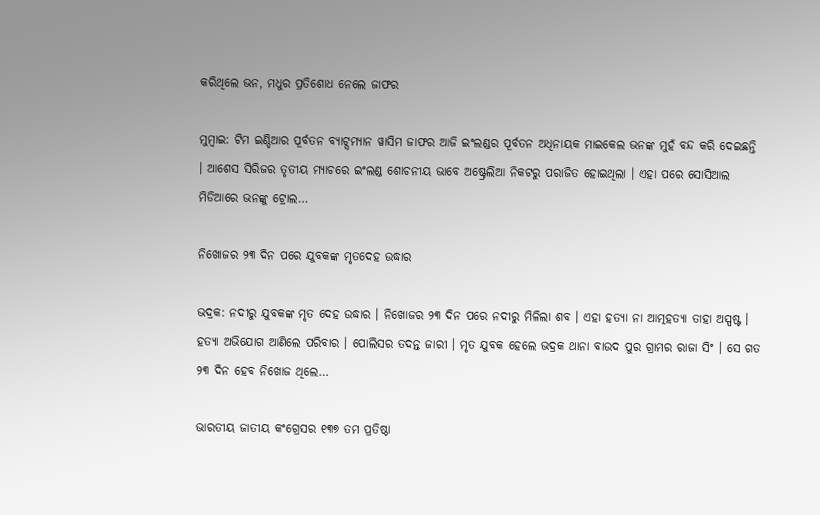କରିଥିଲେ ଭନ, ମଧୁର ପ୍ରତିଶୋଧ ନେଲେ ଜାଫର

ମୁମ୍ବାଇ: ଟିମ ଇଣ୍ଡିଆର ପୂର୍ବତନ ବ୍ୟାଟ୍ସମ୍ୟାନ ୱାସିମ ଜାଫର ଆଜି ଇଂଲଣ୍ଡର ପୂର୍ବତନ ଅଧିନାୟକ ମାଇକେଲ ଭନଙ୍କ ମୁହଁ ବନ୍ଦ କରି ଦେଇଛନ୍ତି । ଆଶେସ ସିରିଜର ତୃତୀୟ ମ୍ୟାଚରେ ଇଂଲଣ୍ଡ ଶୋଚନୀୟ ଭାବେ ଅଷ୍ଟ୍ରେଲିଆ ନିକଟରୁ ପରାଜିତ ହୋଇଥିଲା । ଏହା ପରେ ସୋସିଆଲ ମିଡିଆରେ ଭନଙ୍କୁ ଟ୍ରୋଲ…

ନିଖୋଜର ୨୩ ଦିନ ପରେ ଯୁବକଙ୍କ ମୃତଦେହ ଉଦ୍ଧାର

ଭଦ୍ରକ: ନଦୀରୁ ଯୁବକଙ୍କ ମୃତ ଦେହ ଉଦ୍ଧାର । ନିଖୋଜର ୨୩ ଦିନ ପରେ ନଦୀରୁ ମିଳିଲା ଶବ । ଏହା ହତ୍ୟା ନା ଆତ୍ମହତ୍ୟା ତାହା ଅସ୍ପଷ୍ଟ । ହତ୍ୟା ଅଭିଯୋଗ ଆଣିଲେ ପରିବାର । ପୋଲିସର ତଦନ୍ତ ଜାରୀ । ମୃତ ଯୁବକ ହେଲେ ଭଦ୍ରକ ଥାନା ବାଉଦ ପୁର ଗ୍ରାମର ରାଜା ସିଂ । ସେ ଗତ ୨୩ ଦିନ ହେବ ନିଖୋଜ ଥିଲେ…

ଭାରତୀୟ ଜାତୀୟ କଂଗ୍ରେସର ୧୩୭ ତମ ପ୍ରତିଷ୍ଠା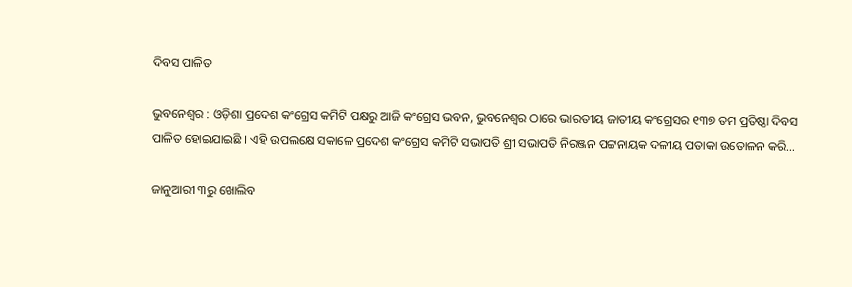ଦିବସ ପାଳିତ

ଭୁବନେଶ୍ୱର : ଓଡ଼ିଶା ପ୍ରଦେଶ କଂଗ୍ରେସ କମିଟି ପକ୍ଷରୁ ଆଜି କଂଗ୍ରେସ ଭବନ, ଭୁବନେଶ୍ୱର ଠାରେ ଭାରତୀୟ ଜାତୀୟ କଂଗ୍ରେସର ୧୩୭ ତମ ପ୍ରତିଷ୍ଠା ଦିବସ ପାଳିତ ହୋଇଯାଇଛି । ଏହି ଉପଲକ୍ଷେ ସକାଳେ ପ୍ରଦେଶ କଂଗ୍ରେସ କମିଟି ସଭାପତି ଶ୍ରୀ ସଭାପତି ନିରଞ୍ଜନ ପଟ୍ଟନାୟକ ଦଳୀୟ ପତାକା ଉତୋଳନ କରି…

ଜାନୁଆରୀ ୩ରୁ ଖୋଲିବ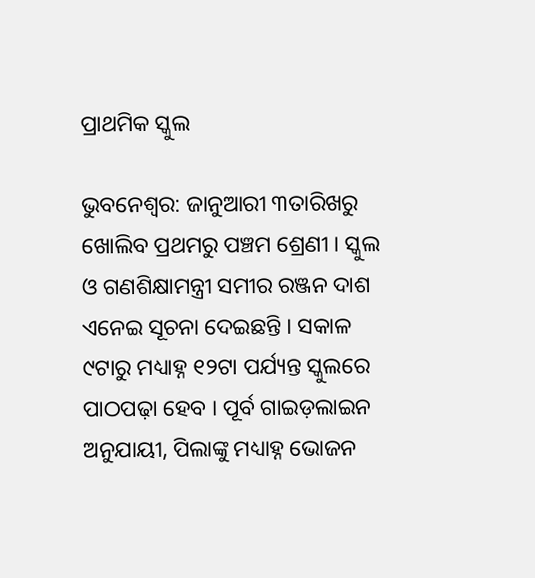ପ୍ରାଥମିକ ସ୍କୁଲ

ଭୁବନେଶ୍ୱର: ଜାନୁଆରୀ ୩ତାରିଖରୁ ଖୋଲିବ ପ୍ରଥମରୁ ପଞ୍ଚମ ଶ୍ରେଣୀ । ସ୍କୁଲ ଓ ଗଣଶିକ୍ଷାମନ୍ତ୍ରୀ ସମୀର ରଞ୍ଜନ ଦାଶ ଏନେଇ ସୂଚନା ଦେଇଛନ୍ତି । ସକାଳ ୯ଟାରୁ ମଧ୍ୟାହ୍ନ ୧୨ଟା ପର୍ଯ୍ୟନ୍ତ ସ୍କୁଲରେ ପାଠପଢ଼ା ହେବ । ପୂର୍ବ ଗାଇଡ଼ଲାଇନ ଅନୁଯାୟୀ, ପିଲାଙ୍କୁ ମଧ୍ୟାହ୍ନ ଭୋଜନ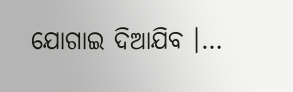ଯୋଗାଇ ଦିଆଯିବ ।…